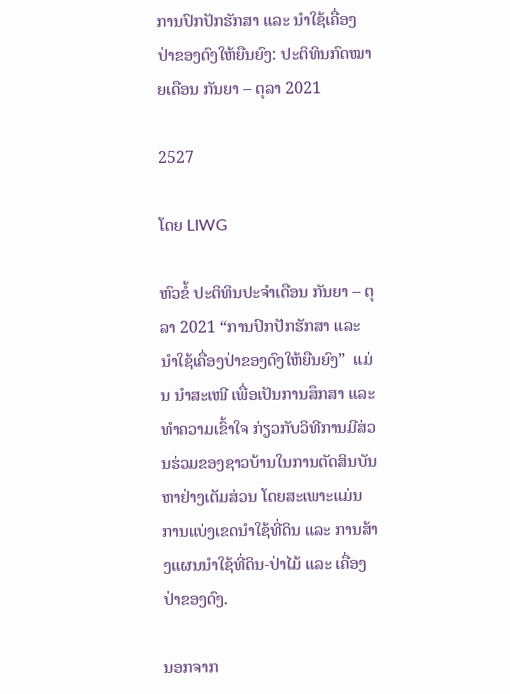ການປົກປັກຮັກສາ ແລະ ນໍາໃຊ້ເຄື່ອງປ່າຂອງດົງໃຫ້ຍືນຍົງ: ປະຕິທິນກົດໝາຍເດືອນ ກັນຍາ – ຕຸລາ 2021

2527

ໂດຍ LIWG

ຫົວຂໍ້ ປະຕິທິນປະຈໍາເດືອນ ກັນຍາ – ຕຸລາ 2021 “ການປົກປັກຮັກສາ ແລະ ນໍາໃຊ້ເຄື່ອງປ່າຂອງດົງໃຫ້ຍືນຍົງ”  ແມ່ນ ນໍາສະເໜີ ເພື່ອເປັນການສຶກສາ ແລະ ທຳຄວາມເຂົ້າໃຈ ກ່ຽວກັບວິທີການມີສ່ວນຮ່ວມຂອງຊາວບ້ານໃນການຕັດສິນບັນຫາຢ່າງເຕັມສ່ວນ ໂດຍສະເພາະແມ່ນການແບ່ງເຂດນຳໃຊ້ທີ່ດິນ ແລະ ການສ້າງແຜນນຳໃຊ້ທີ່ດິນ-ປ່າໄມ້ ແລະ ເຄື່ອງປ່າຂອງດົງ.

ນອກຈາກ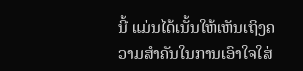ນີ້ ແມ່ນໄດ້ເນັ້ນໃຫ້ເຫັນເຖິງຄວາມສໍາຄັນໃນການເອົາໃຈໃສ່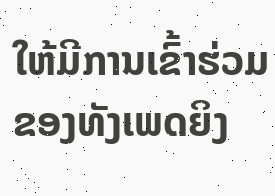ໃຫ້ມີການເຂົ້າຮ່ວມຂອງທັງເພດຍິງ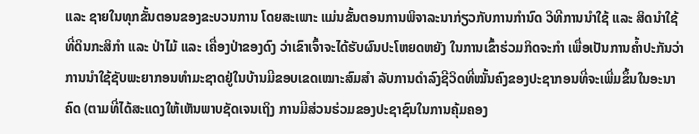ແລະ ຊາຍໃນທຸກຂັ້ນຕອນຂອງຂະບວນການ ໂດຍສະເພາະ ແມ່ນຂັ້ນຕອນການພິຈາລະນາກ່ຽວກັບການກຳນົດ ວິທີການນຳໃຊ້ ແລະ ສິດນຳໃຊ້ທີ່ດິນກະສິກຳ ແລະ ປ່າໄມ້ ແລະ ເຄື່ອງປ່າຂອງດົງ ວ່າເຂົາເຈົ້າຈະໄດ້ຮັບຜົນປະໂຫຍດຫຍັງ ໃນການເຂົ້າຮ່ວມກິດຈະກຳ ເພື່ອເປັນການຄ້ຳປະກັນວ່າ ການນຳໃຊ້ຊັບພະຍາກອນທຳມະຊາດຢູ່ໃນບ້ານມີຂອບເຂດເໝາະສົມສຳ ລັບການດຳລົງຊີວິດທີ່ໝັ້ນຄົງຂອງປະຊາກອນທີ່ຈະເພີ່ມຂຶ້ນໃນອະນາຄົດ (ຕາມທີ່ໄດ້ສະແດງໃຫ້ເຫັນພາບຊັດເຈນເຖິງ ການມີສ່ວນຮ່ວມຂອງປະຊາຊົນໃນການຄຸ້ມຄອງ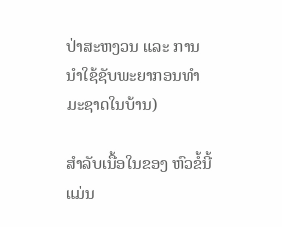ປ່າສະຫງວນ ແລະ ການນຳໃຊ້ຊັບພະຍາກອນທໍາມະຊາດໃນບ້ານ)

ສໍາລັບເນື້ອໃນຂອງ ຫົວຂໍ້ນີ້ ແມ່ນ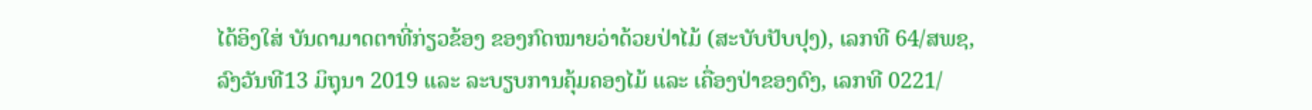ໄດ້ອິງໃສ່ ບັນດາມາດຕາທີ່ກ່ຽວຂ້ອງ ຂອງກົດໝາຍວ່າດ້ວຍປ່າໄມ້ (ສະບັບປັບປຸງ), ເລກທີ 64/ສພຊ, ລົງວັນທີ13 ມິຖຸນາ 2019 ແລະ ລະບຽບການຄຸ້ມຄອງໄມ້ ແລະ ເຄື່ອງປ່າຂອງດົງ, ເລກທີ 0221/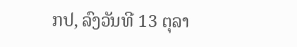ກປ, ລົງວັນທີ 13 ຕຸລາ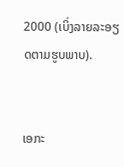2000 (ເບິ່ງລາຍລະອຽດຕາມຮູບພາບ).


ເອກະ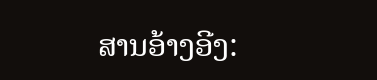ສານອ້າງອີງ: